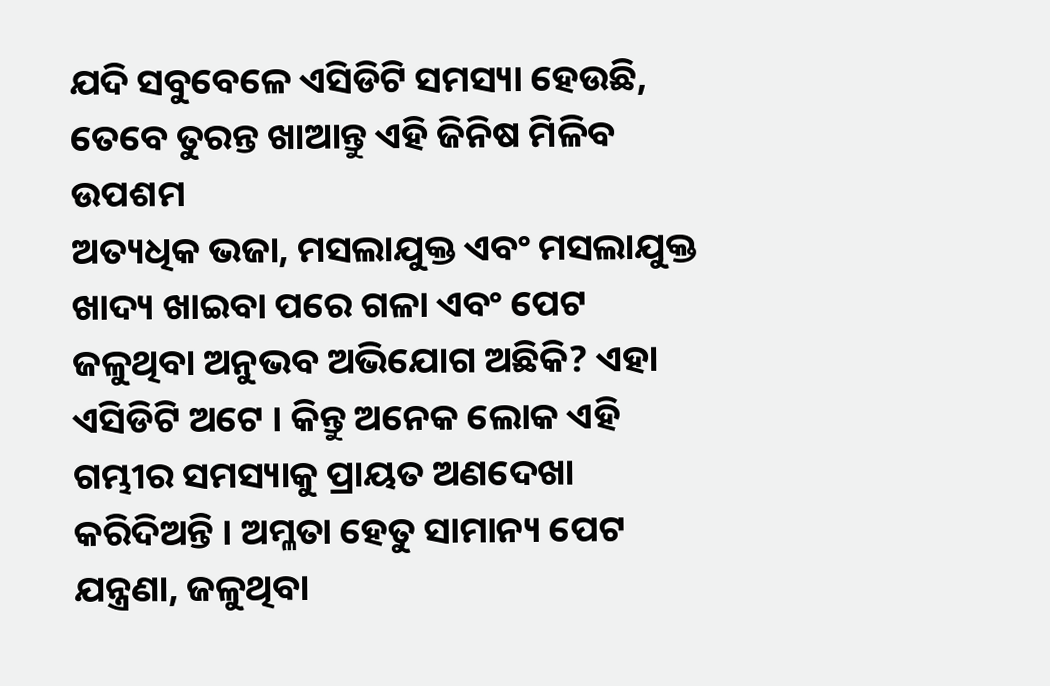ଯଦି ସବୁବେଳେ ଏସିଡିଟି ସମସ୍ୟା ହେଉଛି, ତେବେ ତୁରନ୍ତ ଖାଆନ୍ତୁ ଏହି ଜିନିଷ ମିଳିବ ଉପଶମ
ଅତ୍ୟଧିକ ଭଜା, ମସଲାଯୁକ୍ତ ଏବଂ ମସଲାଯୁକ୍ତ ଖାଦ୍ୟ ଖାଇବା ପରେ ଗଳା ଏବଂ ପେଟ ଜଳୁଥିବା ଅନୁଭବ ଅଭିଯୋଗ ଅଛିକି? ଏହା ଏସିଡିଟି ଅଟେ । କିନ୍ତୁ ଅନେକ ଲୋକ ଏହି ଗମ୍ଭୀର ସମସ୍ୟାକୁ ପ୍ରାୟତ ଅଣଦେଖା କରିଦିଅନ୍ତି । ଅମ୍ଳତା ହେତୁ ସାମାନ୍ୟ ପେଟ ଯନ୍ତ୍ରଣା, ଜଳୁଥିବା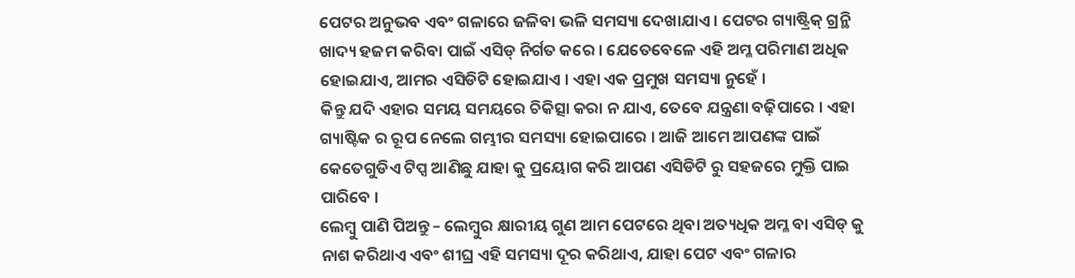ପେଟର ଅନୁଭବ ଏବଂ ଗଳାରେ ଜଳିବା ଭଳି ସମସ୍ୟା ଦେଖାଯାଏ । ପେଟର ଗ୍ୟାଷ୍ଟ୍ରିକ୍ ଗ୍ରନ୍ଥି ଖାଦ୍ୟ ହଜମ କରିବା ପାଇଁ ଏସିଡ୍ ନିର୍ଗତ କରେ । ଯେତେବେଳେ ଏହି ଅମ୍ଳ ପରିମାଣ ଅଧିକ ହୋଇଯାଏ, ଆମର ଏସିଡିଟି ହୋଇଯାଏ । ଏହା ଏକ ପ୍ରମୁଖ ସମସ୍ୟା ନୁହେଁ ।
କିନ୍ତୁ ଯଦି ଏହାର ସମୟ ସମୟରେ ଚିକିତ୍ସା କରା ନ ଯାଏ, ତେବେ ଯନ୍ତ୍ରଣା ବଢ଼ିପାରେ । ଏହା ଗ୍ୟାଷ୍ଟିକ ର ରୂପ ନେଲେ ଗମ୍ଭୀର ସମସ୍ୟା ହୋଇପାରେ । ଆଜି ଆମେ ଆପଣଙ୍କ ପାଇଁ କେତେଗୁଡିଏ ଟିପ୍ସ ଆଣିଛୁ ଯାହା କୁ ପ୍ରୟୋଗ କରି ଆପଣ ଏସିଡିଟି ରୁ ସହଜରେ ମୁକ୍ତି ପାଇ ପାରିବେ ।
ଲେମ୍ବୁ ପାଣି ପିଅନ୍ତୁ – ଲେମ୍ବୁର କ୍ଷାରୀୟ ଗୁଣ ଆମ ପେଟରେ ଥିବା ଅତ୍ୟଧିକ ଅମ୍ଳ ବା ଏସିଡ୍ କୁ ନାଶ କରିଥାଏ ଏବଂ ଶୀଘ୍ର ଏହି ସମସ୍ୟା ଦୂର କରିଥାଏ, ଯାହା ପେଟ ଏବଂ ଗଳାର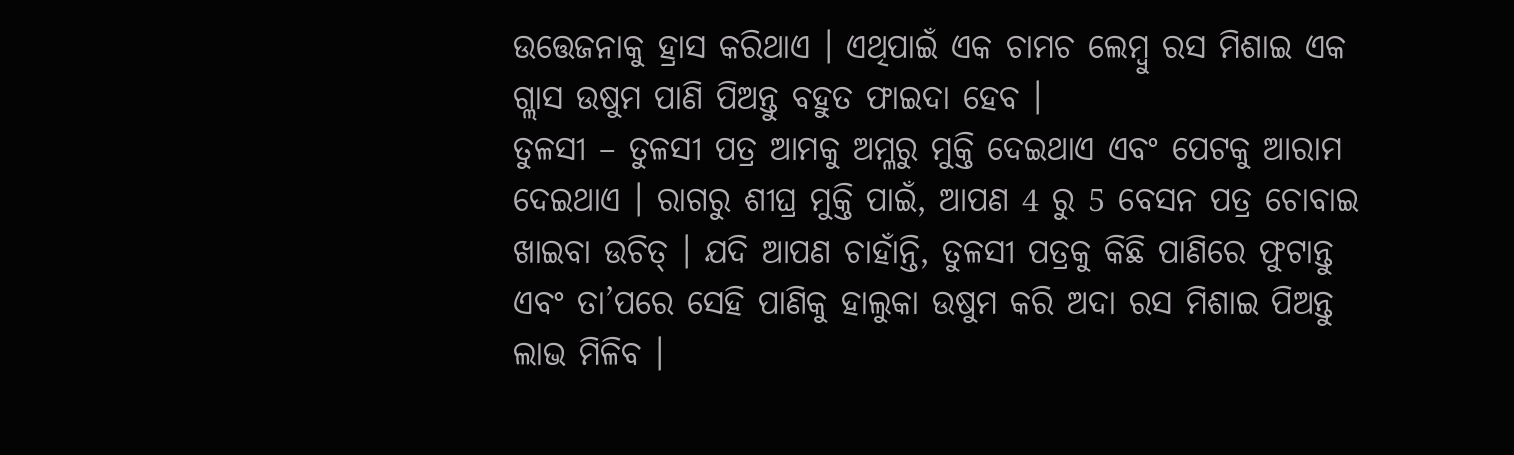ଉତ୍ତେଜନାକୁ ହ୍ରାସ କରିଥାଏ । ଏଥିପାଇଁ ଏକ ଚାମଚ ଲେମ୍ବୁ ରସ ମିଶାଇ ଏକ ଗ୍ଲାସ ଉଷୁମ ପାଣି ପିଅନ୍ତୁ ବହୁତ ଫାଇଦା ହେବ ।
ତୁଳସୀ – ତୁଳସୀ ପତ୍ର ଆମକୁ ଅମ୍ଳରୁ ମୁକ୍ତି ଦେଇଥାଏ ଏବଂ ପେଟକୁ ଆରାମ ଦେଇଥାଏ । ରାଗରୁ ଶୀଘ୍ର ମୁକ୍ତି ପାଇଁ, ଆପଣ 4 ରୁ 5 ବେସନ ପତ୍ର ଚୋବାଇ ଖାଇବା ଉଚିତ୍ । ଯଦି ଆପଣ ଚାହାଁନ୍ତି, ତୁଳସୀ ପତ୍ରକୁ କିଛି ପାଣିରେ ଫୁଟାନ୍ତୁ ଏବଂ ତା’ପରେ ସେହି ପାଣିକୁ ହାଲୁକା ଉଷୁମ କରି ଅଦା ରସ ମିଶାଇ ପିଅନ୍ତୁ ଲାଭ ମିଳିବ ।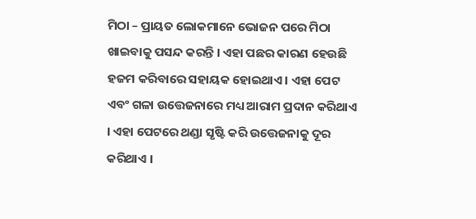ମିଠା – ପ୍ରାୟତ ଲୋକମାନେ ଭୋଜନ ପରେ ମିଠା ଖାଇବାକୁ ପସନ୍ଦ କରନ୍ତି । ଏହା ପଛର କାରଣ ହେଉଛି ହଜମ କରିବାରେ ସହାୟକ ହୋଇଥାଏ । ଏହା ପେଟ ଏବଂ ଗଳା ଉତ୍ତେଜନାରେ ମଧ୍ୟ ଆରାମ ପ୍ରଦାନ କରିଥାଏ । ଏହା ପେଟରେ ଥଣ୍ଡା ସୃଷ୍ଟି କରି ଉତ୍ତେଜନାକୁ ଦୂର କରିଥାଏ ।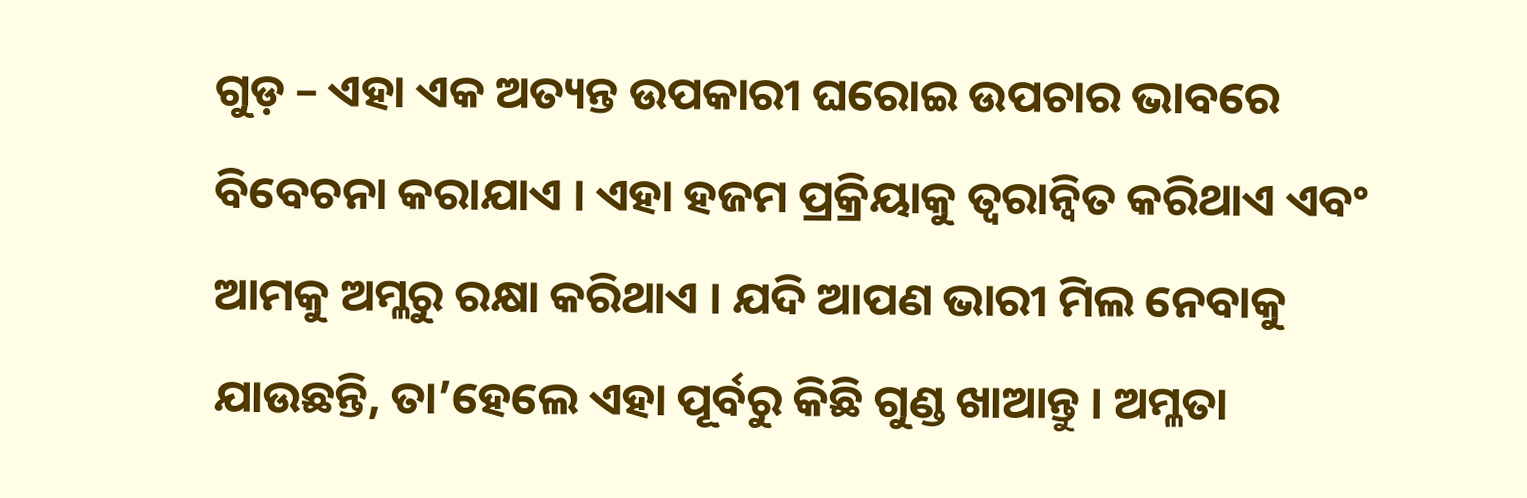ଗୁଡ଼ – ଏହା ଏକ ଅତ୍ୟନ୍ତ ଉପକାରୀ ଘରୋଇ ଉପଚାର ଭାବରେ ବିବେଚନା କରାଯାଏ । ଏହା ହଜମ ପ୍ରକ୍ରିୟାକୁ ତ୍ୱରାନ୍ୱିତ କରିଥାଏ ଏବଂ ଆମକୁ ଅମ୍ଳରୁ ରକ୍ଷା କରିଥାଏ । ଯଦି ଆପଣ ଭାରୀ ମିଲ ନେବାକୁ ଯାଉଛନ୍ତି, ତା’ହେଲେ ଏହା ପୂର୍ବରୁ କିଛି ଗୁଣ୍ଡ ଖାଆନ୍ତୁ । ଅମ୍ଳତା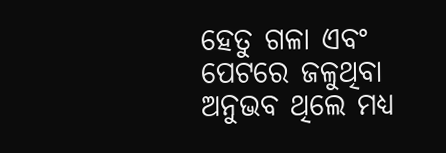ହେତୁ ଗଳା ଏବଂ ପେଟରେ ଜଳୁଥିବା ଅନୁଭବ ଥିଲେ ମଧ୍ୟ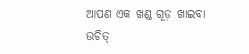ଆପଣ ଏକ ଖଣ୍ଡ ଗୂଡ଼ ଖାଇବା ଉଚିତ୍